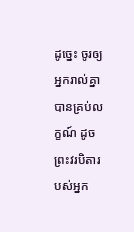ដូច្នេះ ចូរឲ្យអ្នករាល់គ្នាបានគ្រប់លក្ខណ៍ ដូចព្រះវរបិតារបស់អ្នក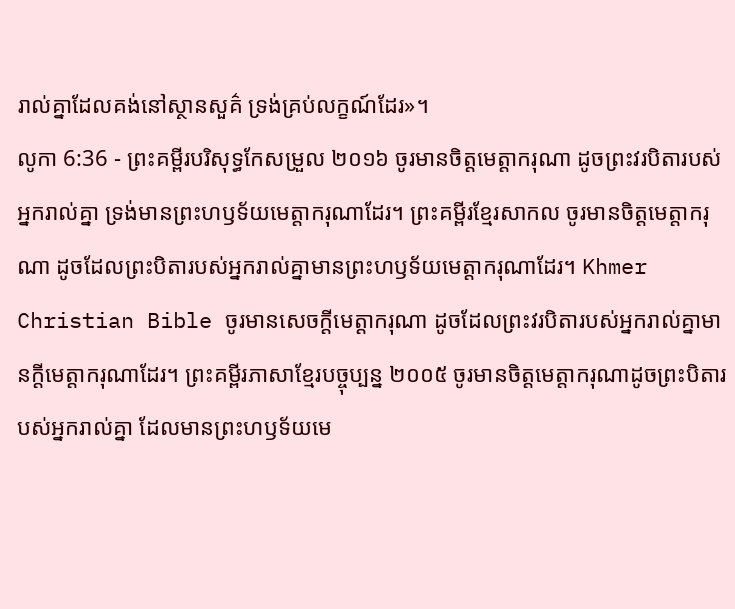រាល់គ្នាដែលគង់នៅស្ថានសួគ៌ ទ្រង់គ្រប់លក្ខណ៍ដែរ»។
លូកា 6:36 - ព្រះគម្ពីរបរិសុទ្ធកែសម្រួល ២០១៦ ចូរមានចិត្តមេត្តាករុណា ដូចព្រះវរបិតារបស់អ្នករាល់គ្នា ទ្រង់មានព្រះហឫទ័យមេត្តាករុណាដែរ។ ព្រះគម្ពីរខ្មែរសាកល ចូរមានចិត្តមេត្តាករុណា ដូចដែលព្រះបិតារបស់អ្នករាល់គ្នាមានព្រះហឫទ័យមេត្តាករុណាដែរ។ Khmer Christian Bible ចូរមានសេចក្ដីមេត្ដាករុណា ដូចដែលព្រះវរបិតារបស់អ្នករាល់គ្នាមានក្ដីមេត្ដាករុណាដែរ។ ព្រះគម្ពីរភាសាខ្មែរបច្ចុប្បន្ន ២០០៥ ចូរមានចិត្តមេត្តាករុណាដូចព្រះបិតារបស់អ្នករាល់គ្នា ដែលមានព្រះហឫទ័យមេ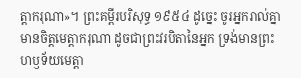ត្តាករុណា»។ ព្រះគម្ពីរបរិសុទ្ធ ១៩៥៤ ដូច្នេះ ចូរអ្នករាល់គ្នាមានចិត្តមេត្តាករុណា ដូចជាព្រះវរបិតានៃអ្នក ទ្រង់មានព្រះហឫទ័យមេត្តា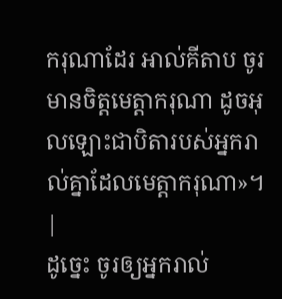ករុណាដែរ អាល់គីតាប ចូរមានចិត្ដមេត្ដាករុណា ដូចអុលឡោះជាបិតារបស់អ្នករាល់គ្នាដែលមេត្ដាករុណា»។ |
ដូច្នេះ ចូរឲ្យអ្នករាល់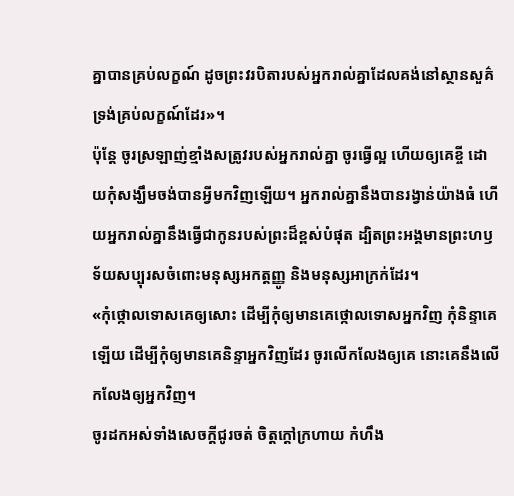គ្នាបានគ្រប់លក្ខណ៍ ដូចព្រះវរបិតារបស់អ្នករាល់គ្នាដែលគង់នៅស្ថានសួគ៌ ទ្រង់គ្រប់លក្ខណ៍ដែរ»។
ប៉ុន្ដែ ចូរស្រឡាញ់ខ្មាំងសត្រូវរបស់អ្នករាល់គ្នា ចូរធ្វើល្អ ហើយឲ្យគេខ្ចី ដោយកុំសង្ឃឹមចង់បានអ្វីមកវិញឡើយ។ អ្នករាល់គ្នានឹងបានរង្វាន់យ៉ាងធំ ហើយអ្នករាល់គ្នានឹងធ្វើជាកូនរបស់ព្រះដ៏ខ្ពស់បំផុត ដ្បិតព្រះអង្គមានព្រះហឫទ័យសប្បុរសចំពោះមនុស្សអកត្តញ្ញូ និងមនុស្សអាក្រក់ដែរ។
«កុំថ្កោលទោសគេឲ្យសោះ ដើម្បីកុំឲ្យមានគេថ្កោលទោសអ្នកវិញ កុំនិន្ទាគេឡើយ ដើម្បីកុំឲ្យមានគេនិន្ទាអ្នកវិញដែរ ចូរលើកលែងឲ្យគេ នោះគេនឹងលើកលែងឲ្យអ្នកវិញ។
ចូរដកអស់ទាំងសេចក្តីជូរចត់ ចិត្តក្តៅក្រហាយ កំហឹង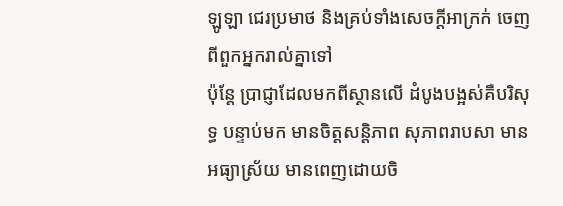ឡូឡា ជេរប្រមាថ និងគ្រប់ទាំងសេចក្តីអាក្រក់ ចេញពីពួកអ្នករាល់គ្នាទៅ
ប៉ុន្តែ ប្រាជ្ញាដែលមកពីស្ថានលើ ដំបូងបង្អស់គឺបរិសុទ្ធ បន្ទាប់មក មានចិត្តសន្តិភាព សុភាពរាបសា មានអធ្យាស្រ័យ មានពេញដោយចិ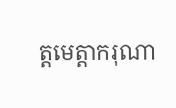ត្តមេត្តាករុណា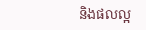និងផលល្អ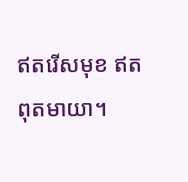ឥតរើសមុខ ឥតពុតមាយា។